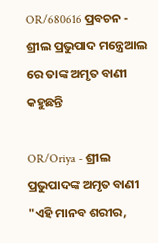OR/680616 ପ୍ରବଚନ - ଶ୍ରୀଲ ପ୍ରଭୁପାଦ ମନ୍ତ୍ରେଆଲ ରେ ତାଙ୍କ ଅମୃତ ବାଣୀ କହୁଛନ୍ତି

OR/Oriya - ଶ୍ରୀଲ ପ୍ରଭୁପାଦଙ୍କ ଅମୃତ ବାଣୀ
"ଏହି ମାନବ ଶରୀର,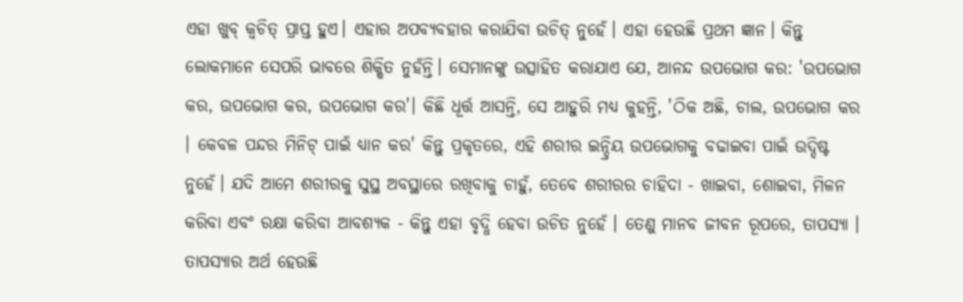ଏହା ଖୁବ୍ କ୍ୱଚିତ୍ ପ୍ରାପ୍ତ ହୁଏ। ଏହାର ଅପବ୍ୟବହାର କରାଯିବା ଉଚିତ୍ ନୁହେଁ। ଏହା ହେଉଛି ପ୍ରଥମ ଜ୍ଞାନ। କିନ୍ତୁ ଲୋକମାନେ ସେପରି ଭାବରେ ଶିକ୍ଷିତ ନୁହଁନ୍ତି। ସେମାନଙ୍କୁ ଉତ୍ସାହିତ କରାଯାଏ ଯେ, ଆନନ୍ଦ ଉପଭୋଗ କର: 'ଉପଭୋଗ କର, ଉପଭୋଗ କର, ଉପଭୋଗ କର'। କିଛି ଧୂର୍ତ୍ତ ଆସନ୍ତି, ସେ ଆହୁରି ମଧ୍ୟ କୁହନ୍ତି, 'ଠିକ ଅଛି, ଚାଲ, ଉପଭୋଗ କର । କେବଳ ପନ୍ଦର ମିନିଟ୍ ପାଇଁ ଧ୍ୟାନ କର' କିନ୍ତୁ ପ୍ରକୃତରେ, ଏହି ଶରୀର ଇନ୍ଦ୍ରିୟ ଉପଭୋଗକୁ ବଢାଇବା ପାଇଁ ଉଦ୍ଦିଷ୍ଟ ନୁହେଁ। ଯଦି ଆମେ ଶରୀରକୁ ସୁସ୍ଥ ଅବସ୍ଥାରେ ରଖିବାକୁ ଚାହୁଁ, ତେବେ ଶରୀରର ଚାହିଦା - ଖାଇବା, ଶୋଇବା, ମିଳନ କରିବା ଏବଂ ରକ୍ଷା କରିବା ଆବଶ୍ୟକ - କିନ୍ତୁ ଏହା ବୃଦ୍ଧି ହେବା ଉଚିତ ନୁହେଁ । ତେଣୁ ମାନବ ଜୀବନ ରୂପରେ, ତାପସ୍ୟା । ତାପସ୍ୟାର ଅର୍ଥ ହେଉଛି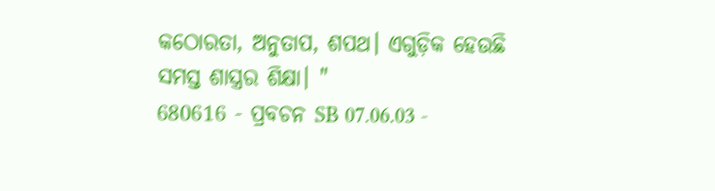କଠୋରତା, ଅନୁତାପ, ଶପଥ। ଏଗୁଡ଼ିକ ହେଉଛି ସମସ୍ତ ଶାସ୍ତ୍ରର ଶିକ୍ଷା। "
680616 - ପ୍ରବଚନ SB 07.06.03 -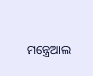ମନ୍ତ୍ରେଆଲ